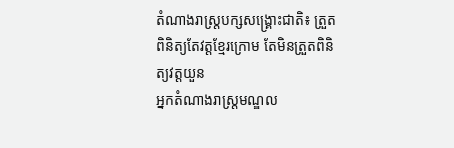តំណាងរាស្ត្របក្សសង្គ្រោះជាតិ៖ ត្រួតពិនិត្យតែវត្តខ្មែរក្រោម តែមិនត្រួតពិនិត្យវត្តយួន
អ្នកតំណាងរាស្រ្តមណ្ឌល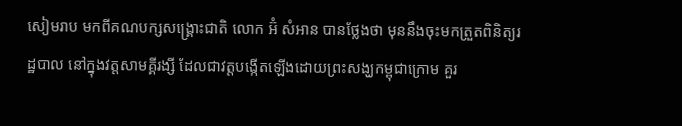សៀមរាប មកពីគណបក្សសង្រ្គោះជាតិ លោក អ៊ំ សំអាន បានថ្លែងថា មុននឹងចុះមកត្រួតពិនិត្យរដ្ឋបាល នៅក្នុងវត្តសាមគ្គីរង្សី ដែលជាវត្តបង្កើតឡើងដោយព្រះសង្ឃកម្ពុជាក្រោម គួរ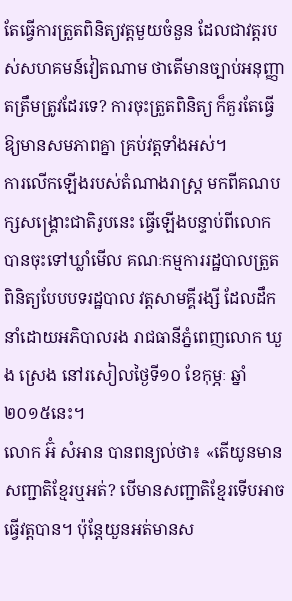តែធ្វើការត្រួតពិនិត្យវត្តមួយចំនួន ដែលជាវត្តរបស់សហគមន៍វៀតណាម ថាតើមានច្បាប់អនុញ្ញាតត្រឹមត្រូវដែរទេ? ការចុះត្រួតពិនិត្យ ក៏គួរតែធ្វើឱ្យមានសមភាពគ្នា គ្រប់វត្តទាំងអស់។
ការលើកឡើងរបស់តំណាងរាស្រ្ត មកពីគណបក្សសង្រ្គោះជាតិរូបនេះ ធ្វើឡើងបន្ទាប់ពីលោក បានចុះទៅឃ្លាំមើល គណៈកម្មការរដ្ឋបាលត្រួតពិនិត្យបែបបទរដ្ឋបាល វត្តសាមគ្គីរង្សី ដែលដឹកនាំដោយអភិបាលរង រាជធានីភ្នំពេញលោក ឃួង ស្រេង នៅរសៀលថ្ងៃទី១០ ខែកុម្ភៈ ឆ្នាំ២០១៥នេះ។
លោក អ៊ំ សំអាន បានពន្យល់ថា៖ «តើយូនមានសញ្ជាតិខ្មែរឬអត់? បើមានសញ្ជាតិខ្មែរទើបអាចធ្វើវត្តបាន។ ប៉ុន្តែយួនអត់មានស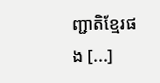ញ្ជាតិខ្មែរផង [...]